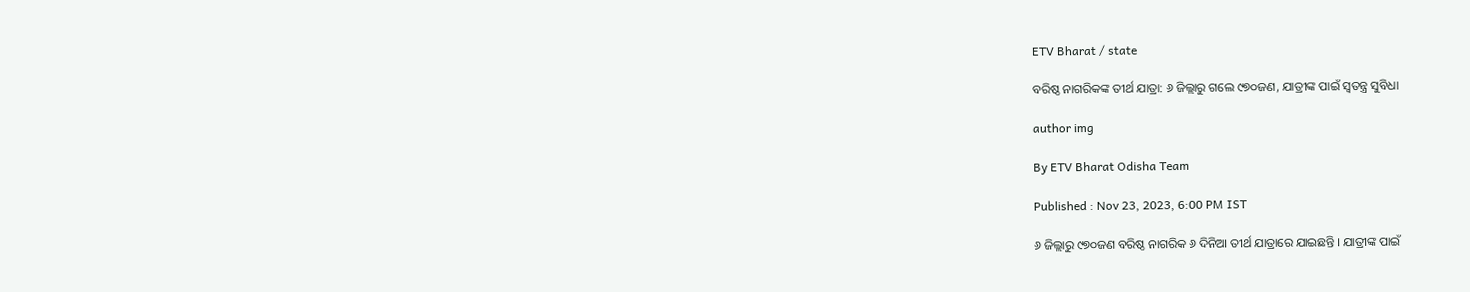ETV Bharat / state

ବରିଷ୍ଠ ନାଗରିକଙ୍କ ତୀର୍ଥ ଯାତ୍ରା: ୬ ଜିଲ୍ଲାରୁ ଗଲେ ୯୭୦ଜଣ, ଯାତ୍ରୀଙ୍କ ପାଇଁ ସ୍ୱତନ୍ତ୍ର ସୁବିଧା

author img

By ETV Bharat Odisha Team

Published : Nov 23, 2023, 6:00 PM IST

୬ ଜିଲ୍ଲାରୁ ୯୭୦ଜଣ ବରିଷ୍ଠ ନାଗରିକ ୬ ଦିନିଆ ତୀର୍ଥ ଯାତ୍ରାରେ ଯାଇଛନ୍ତି । ଯାତ୍ରୀଙ୍କ ପାଇଁ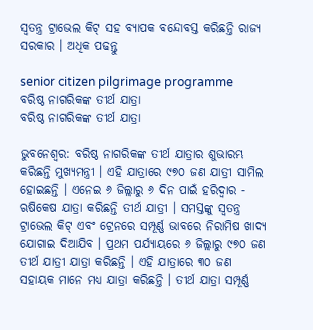ସ୍ୱତନ୍ତ୍ର ଟ୍ରାଭେଲ କିଟ୍ ସହ ବ୍ୟାପକ ବନ୍ଦୋବସ୍ତ କରିଛନ୍ତି ରାଜ୍ୟ ସରକାର । ଅଧିକ ପଢନ୍ତୁ

senior citizen pilgrimage programme
ବରିଷ୍ଠ ନାଗରିକଙ୍କ ତୀର୍ଥ ଯାତ୍ରା
ବରିଷ୍ଠ ନାଗରିକଙ୍କ ତୀର୍ଥ ଯାତ୍ରା

ଭୁବନେଶ୍ବର: ବରିଷ୍ଠ ନାଗରିକଙ୍କ ତୀର୍ଥ ଯାତ୍ରାର ଶୁଭାରମ୍ଭ କରିଛନ୍ତି ମୁଖ୍ୟମନ୍ତ୍ରୀ । ଏହି ଯାତ୍ରାରେ ୯୭୦ ଜଣ ଯାତ୍ରୀ ସାମିଲ ହୋଇଛନ୍ତି । ଏନେଇ ୬ ଜିଲ୍ଲାରୁ ୬ ଦିନ ପାଇଁ ହରିଦ୍ଵାର - ଋଷିକେଷ ଯାତ୍ରା କରିଛନ୍ତି ତୀର୍ଥ ଯାତ୍ରୀ । ସମସ୍ତଙ୍କୁ ସ୍ୱତନ୍ତ୍ର ଟ୍ରାଭେଲ କିଟ୍ ଏବଂ ଟ୍ରେନରେ ସମ୍ପୂର୍ଣ୍ଣ ଭାବରେ ନିରାମିଷ ଖାଦ୍ୟ ଯୋଗାଇ ଦିଆଯିବ । ପ୍ରଥମ ପର୍ଯ୍ୟାୟରେ ୬ ଜିଲ୍ଲାରୁ ୯୭୦ ଜଣ ତୀର୍ଥ ଯାତ୍ରୀ ଯାତ୍ରା କରିଛନ୍ତି । ଏହି ଯାତ୍ରାରେ ୩୦ ଜଣ ସହାୟକ ମାନେ ମଧ୍ୟ ଯାତ୍ରା କରିଛନ୍ତି । ତୀର୍ଥ ଯାତ୍ରା ସମ୍ପୂର୍ଣ୍ଣ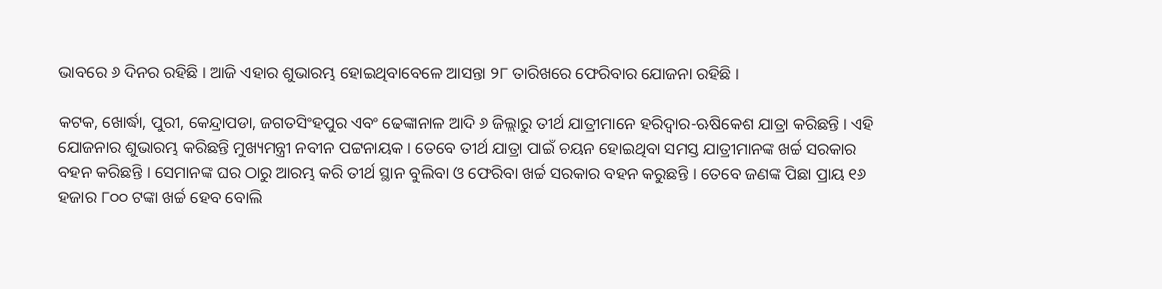ଭାବରେ ୬ ଦିନର ରହିଛି । ଆଜି ଏହାର ଶୁଭାରମ୍ଭ ହୋଇଥିବାବେଳେ ଆସନ୍ତା ୨୮ ତାରିଖରେ ଫେରିବାର ଯୋଜନା ରହିଛି ।

କଟକ, ଖୋର୍ଦ୍ଧା, ପୁରୀ, କେନ୍ଦ୍ରାପଡା, ଜଗତସିଂହପୁର ଏବଂ ଢେଙ୍କାନାଳ ଆଦି ୬ ଜିଲ୍ଲାରୁ ତୀର୍ଥ ଯାତ୍ରୀମାନେ ହରିଦ୍ଵାର-ଋଷିକେଶ ଯାତ୍ରା କରିଛନ୍ତି । ଏହି ଯୋଜନାର ଶୁଭାରମ୍ଭ କରିଛନ୍ତି ମୁଖ୍ୟମନ୍ତ୍ରୀ ନବୀନ ପଟ୍ଟନାୟକ । ତେବେ ତୀର୍ଥ ଯାତ୍ରା ପାଇଁ ଚୟନ ହୋଇଥିବା ସମସ୍ତ ଯାତ୍ରୀମାନଙ୍କ ଖର୍ଚ୍ଚ ସରକାର ବହନ କରିଛନ୍ତି । ସେମାନଙ୍କ ଘର ଠାରୁ ଆରମ୍ଭ କରି ତୀର୍ଥ ସ୍ଥାନ ବୁଲିବା ଓ ଫେରିବା ଖର୍ଚ୍ଚ ସରକାର ବହନ କରୁଛନ୍ତି । ତେବେ ଜଣଙ୍କ ପିଛା ପ୍ରାୟ ୧୬ ହଜାର ୮୦୦ ଟଙ୍କା ଖର୍ଚ୍ଚ ହେବ ବୋଲି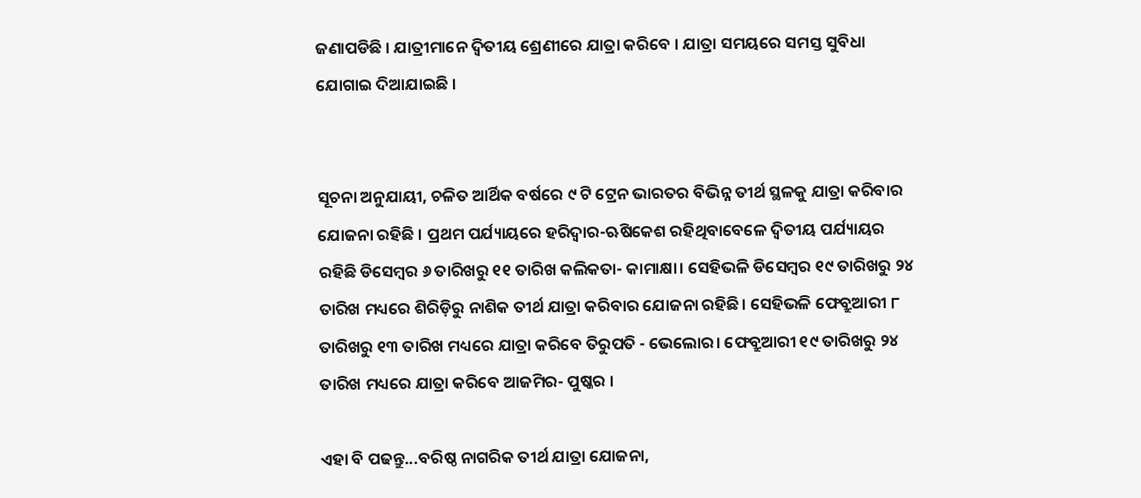ଜଣାପଡିଛି । ଯାତ୍ରୀମାନେ ଦ୍ବିତୀୟ ଶ୍ରେଣୀରେ ଯାତ୍ରା କରିବେ । ଯାତ୍ରା ସମୟରେ ସମସ୍ତ ସୁବିଧା ଯୋଗାଇ ଦିଆଯାଇଛି ।


ସୂଚନା ଅନୁଯାୟୀ, ଚଳିତ ଆର୍ଥିକ ବର୍ଷରେ ୯ ଟି ଟ୍ରେନ ଭାରତର ବିଭିନ୍ନ ତୀର୍ଥ ସ୍ଥଳକୁ ଯାତ୍ରା କରିବାର ଯୋଜନା ରହିଛି । ପ୍ରଥମ ପର୍ଯ୍ୟାୟରେ ହରିଦ୍ଵାର-ଋଷିକେଶ ରହିଥିବାବେଳେ ଦ୍ଵିତୀୟ ପର୍ଯ୍ୟାୟର ରହିଛି ଡିସେମ୍ବର ୬ ତାରିଖରୁ ୧୧ ତାରିଖ କଲିକତା- କାମାକ୍ଷା। ସେହିଭଳି ଡିସେମ୍ବର ୧୯ ତାରିଖରୁ ୨୪ ତାରିଖ ମଧ୍ୟରେ ଶିରିଡ଼ିରୁ ନାଶିକ ତୀର୍ଥ ଯାତ୍ରା କରିବାର ଯୋଜନା ରହିଛି। ସେହିଭଳି ଫେବ୍ରୁଆରୀ ୮ ତାରିଖରୁ ୧୩ ତାରିଖ ମଧ୍ୟରେ ଯାତ୍ରା କରିବେ ତିରୁପତି - ଭେଲୋର। ଫେବ୍ରୁଆରୀ ୧୯ ତାରିଖରୁ ୨୪ ତାରିଖ ମଧ୍ୟରେ ଯାତ୍ରା କରିବେ ଆଜମିର- ପୁଷ୍କର ।

ଏହା ବି ପଢନ୍ତୁ...ବରିଷ୍ଠ ନାଗରିକ ତୀର୍ଥ ଯାତ୍ରା ଯୋଜନା,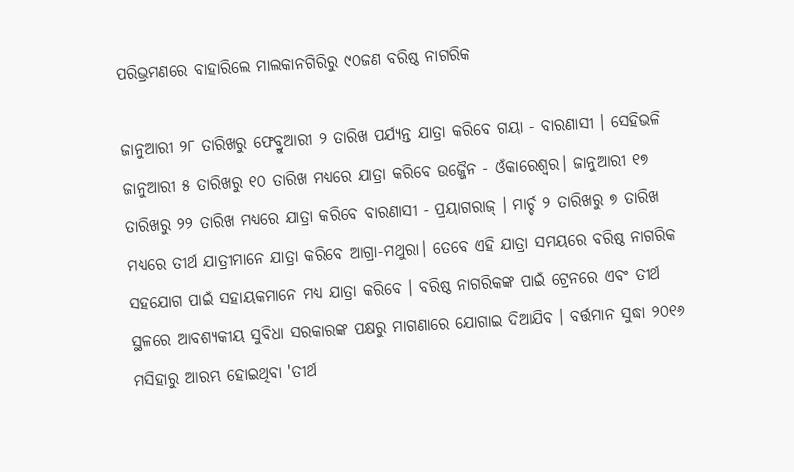ପରିଭ୍ରମଣରେ ବାହାରିଲେ ମାଲକାନଗିରିରୁ ୯୦ଜଣ ବରିଷ୍ଠ ନାଗରିକ

ଜାନୁଆରୀ ୨୮ ତାରିଖରୁ ଫେବ୍ରୁଆରୀ ୨ ତାରିଖ ପର୍ଯ୍ୟନ୍ତ ଯାତ୍ରା କରିବେ ଗୟା - ବାରଣାସୀ । ସେହିଭଳି ଜାନୁଆରୀ ୫ ତାରିଖରୁ ୧୦ ତାରିଖ ମଧ୍ୟରେ ଯାତ୍ରା କରିବେ ଉଜ୍ଜୈନ - ଓଁକାରେଶ୍ୱର। ଜାନୁଆରୀ ୧୭ ତାରିଖରୁ ୨୨ ତାରିଖ ମଧ୍ୟରେ ଯାତ୍ରା କରିବେ ବାରଣାସୀ - ପ୍ରୟାଗରାଜ୍ । ମାର୍ଚ୍ଚ ୨ ତାରିଖରୁ ୭ ତାରିଖ ମଧ୍ୟରେ ତୀର୍ଥ ଯାତ୍ରୀମାନେ ଯାତ୍ରା କରିବେ ଆଗ୍ରା-ମଥୁରା। ତେବେ ଏହି ଯାତ୍ରା ସମୟରେ ବରିଷ୍ଠ ନାଗରିକ ସହଯୋଗ ପାଇଁ ସହାୟକମାନେ ମଧ୍ୟ ଯାତ୍ରା କରିବେ । ବରିଷ୍ଠ ନାଗରିକଙ୍କ ପାଇଁ ଟ୍ରେନରେ ଏବଂ ତୀର୍ଥ ସ୍ଥଳରେ ଆବଶ୍ୟକୀୟ ସୁବିଧା ସରକାରଙ୍କ ପକ୍ଷରୁ ମାଗଣାରେ ଯୋଗାଇ ଦିଆଯିବ । ବର୍ତ୍ତମାନ ସୁଦ୍ଧା ୨୦୧୬ ମସିହାରୁ ଆରମ୍ଭ ହୋଇଥିବା 'ତୀର୍ଥ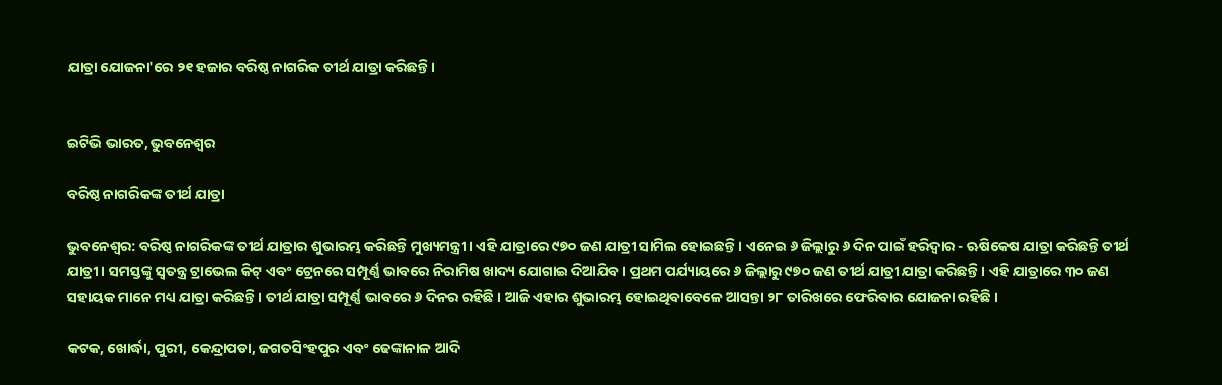ଯାତ୍ରା ଯୋଜନା'ରେ ୨୧ ହଜାର ବରିଷ୍ଠ ନାଗରିକ ତୀର୍ଥ ଯାତ୍ରା କରିଛନ୍ତି।


ଇଟିଭି ଭାରତ, ଭୁବନେଶ୍ବର

ବରିଷ୍ଠ ନାଗରିକଙ୍କ ତୀର୍ଥ ଯାତ୍ରା

ଭୁବନେଶ୍ବର: ବରିଷ୍ଠ ନାଗରିକଙ୍କ ତୀର୍ଥ ଯାତ୍ରାର ଶୁଭାରମ୍ଭ କରିଛନ୍ତି ମୁଖ୍ୟମନ୍ତ୍ରୀ । ଏହି ଯାତ୍ରାରେ ୯୭୦ ଜଣ ଯାତ୍ରୀ ସାମିଲ ହୋଇଛନ୍ତି । ଏନେଇ ୬ ଜିଲ୍ଲାରୁ ୬ ଦିନ ପାଇଁ ହରିଦ୍ଵାର - ଋଷିକେଷ ଯାତ୍ରା କରିଛନ୍ତି ତୀର୍ଥ ଯାତ୍ରୀ । ସମସ୍ତଙ୍କୁ ସ୍ୱତନ୍ତ୍ର ଟ୍ରାଭେଲ କିଟ୍ ଏବଂ ଟ୍ରେନରେ ସମ୍ପୂର୍ଣ୍ଣ ଭାବରେ ନିରାମିଷ ଖାଦ୍ୟ ଯୋଗାଇ ଦିଆଯିବ । ପ୍ରଥମ ପର୍ଯ୍ୟାୟରେ ୬ ଜିଲ୍ଲାରୁ ୯୭୦ ଜଣ ତୀର୍ଥ ଯାତ୍ରୀ ଯାତ୍ରା କରିଛନ୍ତି । ଏହି ଯାତ୍ରାରେ ୩୦ ଜଣ ସହାୟକ ମାନେ ମଧ୍ୟ ଯାତ୍ରା କରିଛନ୍ତି । ତୀର୍ଥ ଯାତ୍ରା ସମ୍ପୂର୍ଣ୍ଣ ଭାବରେ ୬ ଦିନର ରହିଛି । ଆଜି ଏହାର ଶୁଭାରମ୍ଭ ହୋଇଥିବାବେଳେ ଆସନ୍ତା ୨୮ ତାରିଖରେ ଫେରିବାର ଯୋଜନା ରହିଛି ।

କଟକ, ଖୋର୍ଦ୍ଧା, ପୁରୀ, କେନ୍ଦ୍ରାପଡା, ଜଗତସିଂହପୁର ଏବଂ ଢେଙ୍କାନାଳ ଆଦି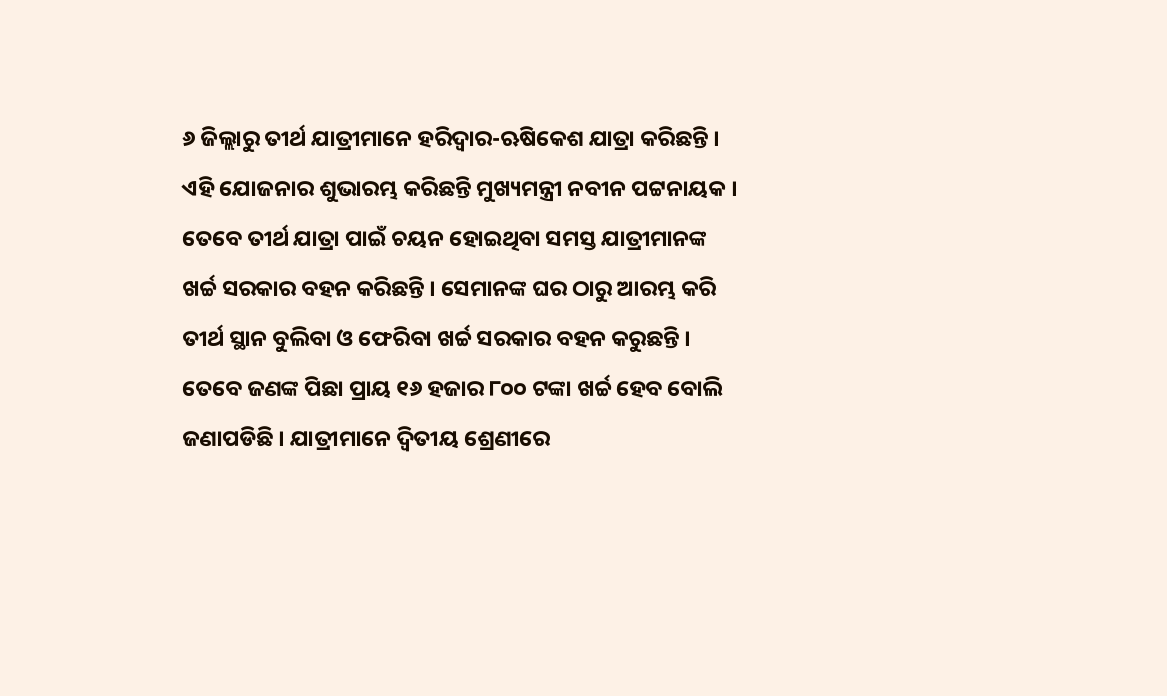୬ ଜିଲ୍ଲାରୁ ତୀର୍ଥ ଯାତ୍ରୀମାନେ ହରିଦ୍ଵାର-ଋଷିକେଶ ଯାତ୍ରା କରିଛନ୍ତି । ଏହି ଯୋଜନାର ଶୁଭାରମ୍ଭ କରିଛନ୍ତି ମୁଖ୍ୟମନ୍ତ୍ରୀ ନବୀନ ପଟ୍ଟନାୟକ । ତେବେ ତୀର୍ଥ ଯାତ୍ରା ପାଇଁ ଚୟନ ହୋଇଥିବା ସମସ୍ତ ଯାତ୍ରୀମାନଙ୍କ ଖର୍ଚ୍ଚ ସରକାର ବହନ କରିଛନ୍ତି । ସେମାନଙ୍କ ଘର ଠାରୁ ଆରମ୍ଭ କରି ତୀର୍ଥ ସ୍ଥାନ ବୁଲିବା ଓ ଫେରିବା ଖର୍ଚ୍ଚ ସରକାର ବହନ କରୁଛନ୍ତି । ତେବେ ଜଣଙ୍କ ପିଛା ପ୍ରାୟ ୧୬ ହଜାର ୮୦୦ ଟଙ୍କା ଖର୍ଚ୍ଚ ହେବ ବୋଲି ଜଣାପଡିଛି । ଯାତ୍ରୀମାନେ ଦ୍ବିତୀୟ ଶ୍ରେଣୀରେ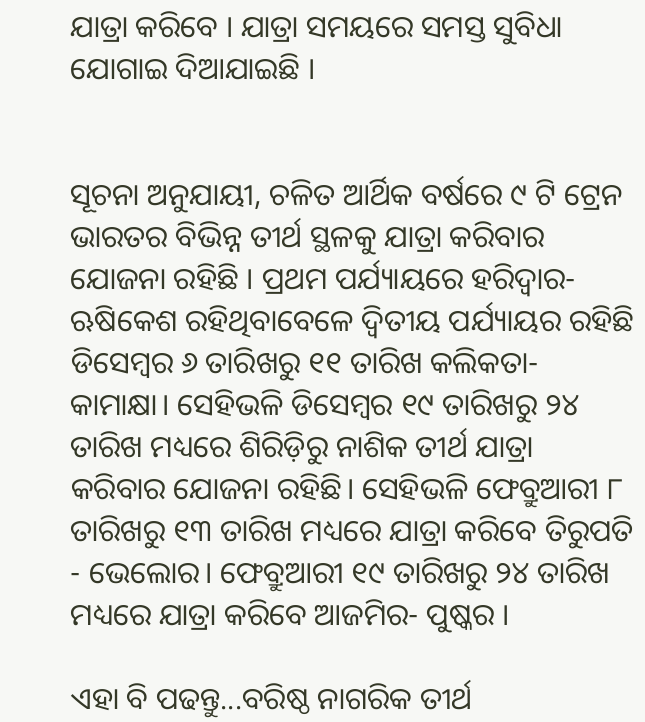ଯାତ୍ରା କରିବେ । ଯାତ୍ରା ସମୟରେ ସମସ୍ତ ସୁବିଧା ଯୋଗାଇ ଦିଆଯାଇଛି ।


ସୂଚନା ଅନୁଯାୟୀ, ଚଳିତ ଆର୍ଥିକ ବର୍ଷରେ ୯ ଟି ଟ୍ରେନ ଭାରତର ବିଭିନ୍ନ ତୀର୍ଥ ସ୍ଥଳକୁ ଯାତ୍ରା କରିବାର ଯୋଜନା ରହିଛି । ପ୍ରଥମ ପର୍ଯ୍ୟାୟରେ ହରିଦ୍ଵାର-ଋଷିକେଶ ରହିଥିବାବେଳେ ଦ୍ଵିତୀୟ ପର୍ଯ୍ୟାୟର ରହିଛି ଡିସେମ୍ବର ୬ ତାରିଖରୁ ୧୧ ତାରିଖ କଲିକତା- କାମାକ୍ଷା। ସେହିଭଳି ଡିସେମ୍ବର ୧୯ ତାରିଖରୁ ୨୪ ତାରିଖ ମଧ୍ୟରେ ଶିରିଡ଼ିରୁ ନାଶିକ ତୀର୍ଥ ଯାତ୍ରା କରିବାର ଯୋଜନା ରହିଛି। ସେହିଭଳି ଫେବ୍ରୁଆରୀ ୮ ତାରିଖରୁ ୧୩ ତାରିଖ ମଧ୍ୟରେ ଯାତ୍ରା କରିବେ ତିରୁପତି - ଭେଲୋର। ଫେବ୍ରୁଆରୀ ୧୯ ତାରିଖରୁ ୨୪ ତାରିଖ ମଧ୍ୟରେ ଯାତ୍ରା କରିବେ ଆଜମିର- ପୁଷ୍କର ।

ଏହା ବି ପଢନ୍ତୁ...ବରିଷ୍ଠ ନାଗରିକ ତୀର୍ଥ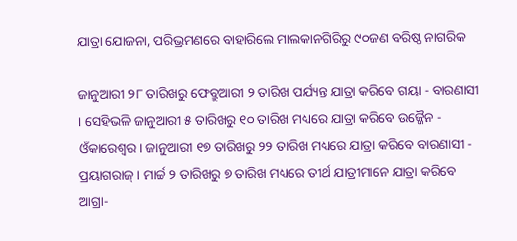ଯାତ୍ରା ଯୋଜନା, ପରିଭ୍ରମଣରେ ବାହାରିଲେ ମାଲକାନଗିରିରୁ ୯୦ଜଣ ବରିଷ୍ଠ ନାଗରିକ

ଜାନୁଆରୀ ୨୮ ତାରିଖରୁ ଫେବ୍ରୁଆରୀ ୨ ତାରିଖ ପର୍ଯ୍ୟନ୍ତ ଯାତ୍ରା କରିବେ ଗୟା - ବାରଣାସୀ । ସେହିଭଳି ଜାନୁଆରୀ ୫ ତାରିଖରୁ ୧୦ ତାରିଖ ମଧ୍ୟରେ ଯାତ୍ରା କରିବେ ଉଜ୍ଜୈନ - ଓଁକାରେଶ୍ୱର। ଜାନୁଆରୀ ୧୭ ତାରିଖରୁ ୨୨ ତାରିଖ ମଧ୍ୟରେ ଯାତ୍ରା କରିବେ ବାରଣାସୀ - ପ୍ରୟାଗରାଜ୍ । ମାର୍ଚ୍ଚ ୨ ତାରିଖରୁ ୭ ତାରିଖ ମଧ୍ୟରେ ତୀର୍ଥ ଯାତ୍ରୀମାନେ ଯାତ୍ରା କରିବେ ଆଗ୍ରା-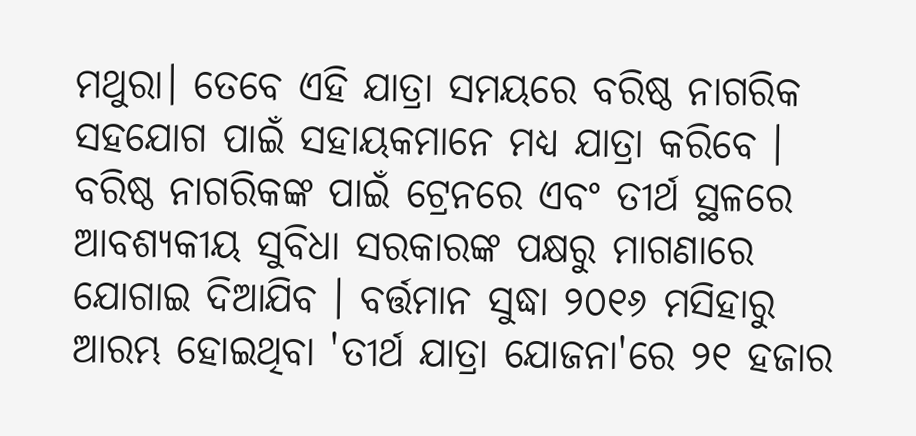ମଥୁରା। ତେବେ ଏହି ଯାତ୍ରା ସମୟରେ ବରିଷ୍ଠ ନାଗରିକ ସହଯୋଗ ପାଇଁ ସହାୟକମାନେ ମଧ୍ୟ ଯାତ୍ରା କରିବେ । ବରିଷ୍ଠ ନାଗରିକଙ୍କ ପାଇଁ ଟ୍ରେନରେ ଏବଂ ତୀର୍ଥ ସ୍ଥଳରେ ଆବଶ୍ୟକୀୟ ସୁବିଧା ସରକାରଙ୍କ ପକ୍ଷରୁ ମାଗଣାରେ ଯୋଗାଇ ଦିଆଯିବ । ବର୍ତ୍ତମାନ ସୁଦ୍ଧା ୨୦୧୬ ମସିହାରୁ ଆରମ୍ଭ ହୋଇଥିବା 'ତୀର୍ଥ ଯାତ୍ରା ଯୋଜନା'ରେ ୨୧ ହଜାର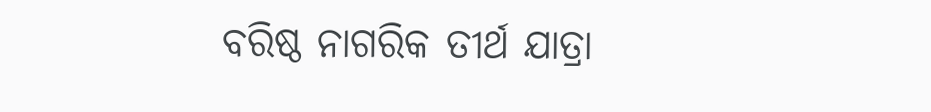ବରିଷ୍ଠ ନାଗରିକ ତୀର୍ଥ ଯାତ୍ରା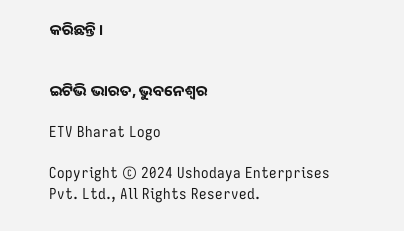କରିଛନ୍ତି।


ଇଟିଭି ଭାରତ, ଭୁବନେଶ୍ବର

ETV Bharat Logo

Copyright © 2024 Ushodaya Enterprises Pvt. Ltd., All Rights Reserved.